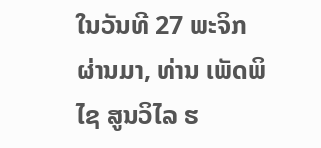ໃນວັນທີ 27 ພະຈິກ ຜ່ານມາ, ທ່ານ ເພັດພິໄຊ ສູນວິໄລ ຮ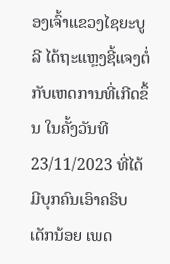ອງເຈົ້າແຂວງໄຊຍະບູລີ ໄດ້ຖະແຫຼງຊີ້ແຈງຕໍ່ກັບເຫດການທີ່ເກີດຂຶ້ນ ໃນຄັ້ງວັນທີ 23/11/2023 ທີ່ໄດ້ມີບຸກຄົນເອົາຄຣິບເດັກນ້ອຍ ເພດ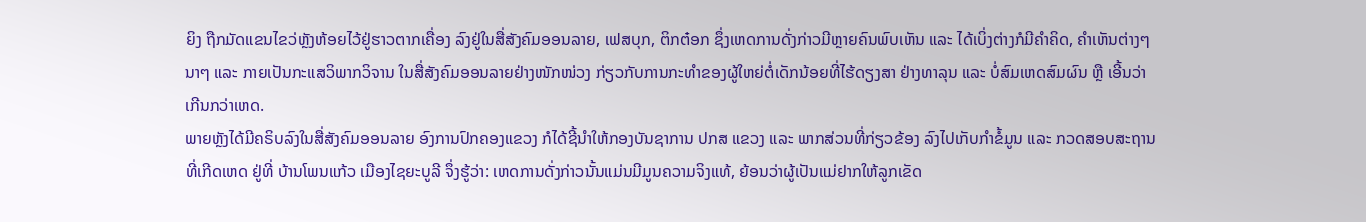ຍິງ ຖືກມັດແຂນໄຂວ່ຫຼັງຫ້ອຍໄວ້ຢູ່ຮາວຕາກເຄື່ອງ ລົງຢູ່ໃນສື່ສັງຄົມອອນລາຍ, ເຟສບຸກ, ຕິກຕ໋ອກ ຊຶ່ງເຫດການດັ່ງກ່າວມີຫຼາຍຄົນພົບເຫັນ ແລະ ໄດ້ເບິ່ງຕ່າງກໍມີຄໍາຄິດ, ຄໍາເຫັນຕ່າງໆນາໆ ແລະ ກາຍເປັນກະແສວິພາກວິຈານ ໃນສື່ສັງຄົມອອນລາຍຢ່າງໜັກໜ່ວງ ກ່ຽວກັບການກະທໍາຂອງຜູ້ໃຫຍ່ຕໍ່ເດັກນ້ອຍທີ່ໄຮ້ດຽງສາ ຢ່າງທາລຸນ ແລະ ບໍ່ສົມເຫດສົມຜົນ ຫຼື ເອີ້ນວ່າເກີນກວ່າເຫດ.
ພາຍຫຼັງໄດ້ມີຄຣິບລົງໃນສື່ສັງຄົມອອນລາຍ ອົງການປົກຄອງແຂວງ ກໍໄດ້ຊີ້ນໍາໃຫ້ກອງບັນຊາການ ປກສ ແຂວງ ແລະ ພາກສ່ວນທີ່ກ່ຽວຂ້ອງ ລົງໄປເກັບກໍາຂໍ້ມູນ ແລະ ກວດສອບສະຖານທີ່ເກີດເຫດ ຢູ່ທີ່ ບ້ານໂພນແກ້ວ ເມືອງໄຊຍະບູລີ ຈຶ່ງຮູ້ວ່າ: ເຫດການດັ່ງກ່າວນັ້ນແມ່ນມີມູນຄວາມຈິງແທ້, ຍ້ອນວ່າຜູ້ເປັນແມ່ຢາກໃຫ້ລູກເຂັດ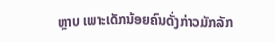ຫຼາບ ເພາະເດັກນ້ອຍຄົນດັ່ງກ່າວມັກລັກ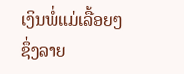ເງິນພໍ່ແມ່ເລື້ອຍໆ ຊຶ່ງລາຍ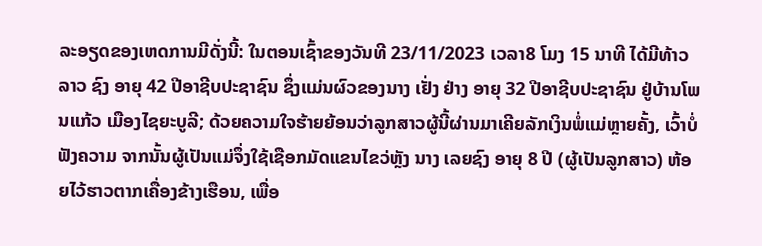ລະອຽດຂອງເຫດການມີດັ່ງນີ້: ໃນຕອນເຊົ້າຂອງວັນທີ 23/11/2023 ເວລາ8 ໂມງ 15 ນາທີ ໄດ້ມີທ້າວ ລາວ ຊົງ ອາຍຸ 42 ປີອາຊີບປະຊາຊົນ ຊຶ່ງແມ່ນຜົວຂອງນາງ ເຢັ່ງ ຢ່າງ ອາຍຸ 32 ປີອາຊີບປະຊາຊົນ ຢູ່ບ້ານໂພນແກ້ວ ເມືອງໄຊຍະບູລີ; ດ້ວຍຄວາມໃຈຮ້າຍຍ້ອນວ່າລູກສາວຜູ້ນີ້ຜ່ານມາເຄີຍລັກເງິນພໍ່ແມ່ຫຼາຍຄັ້ງ, ເວົ້າບໍ່ຟັງຄວາມ ຈາກນັ້ນຜູ້ເປັນແມ່ຈຶ່ງໃຊ້ເຊືອກມັດແຂນໄຂວ່ຫຼັງ ນາງ ເລຍຊົງ ອາຍຸ 8 ປີ (ຜູ້ເປັນລູກສາວ) ຫ້ອຍໄວ້ຮາວຕາກເຄື່ອງຂ້າງເຮືອນ, ເພື່ອ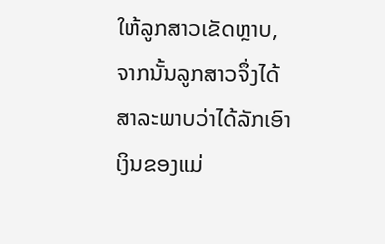ໃຫ້ລູກສາວເຂັດຫຼາບ, ຈາກນັ້ນລູກສາວຈຶ່ງໄດ້ສາລະພາບວ່າໄດ້ລັກເອົາເງິນຂອງແມ່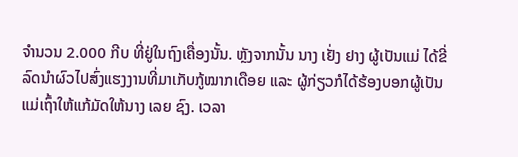ຈໍານວນ 2.000 ກີບ ທີ່ຢູ່ໃນຖົງເຄື່ອງນັ້ນ. ຫຼັງຈາກນັ້ນ ນາງ ເຢັ່ງ ຢາງ ຜູ້ເປັນແມ່ ໄດ້ຂີ່ລົດນໍາຜົວໄປສົ່ງແຮງງານທີ່ມາເກັບກູ້ໝາກເດືອຍ ແລະ ຜູ້ກ່ຽວກໍໄດ້ຮ້ອງບອກຜູ້ເປັນແມ່ເຖົ້າໃຫ້ແກ້ມັດໃຫ້ນາງ ເລຍ ຊົງ. ເວລາ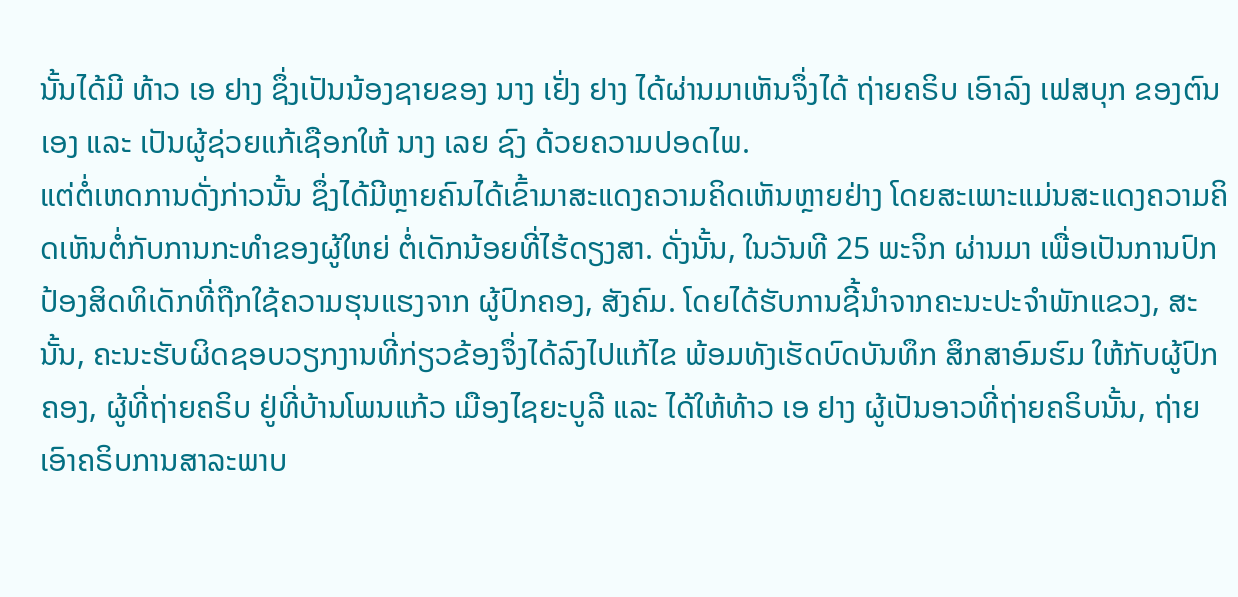ນັ້ນໄດ້ມີ ທ້າວ ເອ ຢາງ ຊຶ່ງເປັນນ້ອງຊາຍຂອງ ນາງ ເຢັ່ງ ຢາງ ໄດ້ຜ່ານມາເຫັນຈຶ່ງໄດ້ ຖ່າຍຄຣິບ ເອົາລົງ ເຟສບຸກ ຂອງຕົນເອງ ແລະ ເປັນຜູ້ຊ່ວຍແກ້ເຊືອກໃຫ້ ນາງ ເລຍ ຊົງ ດ້ວຍຄວາມປອດໄພ.
ແຕ່ຕໍ່ເຫດການດັ່ງກ່າວນັ້ນ ຊຶ່ງໄດ້ມີຫຼາຍຄົນໄດ້ເຂົ້າມາສະແດງຄວາມຄິດເຫັນຫຼາຍຢ່າງ ໂດຍສະເພາະແມ່ນສະແດງຄວາມຄິດເຫັນຕໍ່ກັບການກະທໍາຂອງຜູ້ໃຫຍ່ ຕໍ່ເດັກນ້ອຍທີ່ໄຮ້ດຽງສາ. ດັ່ງນັ້ນ, ໃນວັນທີ 25 ພະຈິກ ຜ່ານມາ ເພື່ອເປັນການປົກປ້ອງສິດທິເດັກທີ່ຖືກໃຊ້ຄວາມຮຸນແຮງຈາກ ຜູ້ປົກຄອງ, ສັງຄົມ. ໂດຍໄດ້ຮັບການຊີ້ນໍາຈາກຄະນະປະຈໍາພັກແຂວງ, ສະນັ້ນ, ຄະນະຮັບຜິດຊອບວຽກງານທີ່ກ່ຽວຂ້ອງຈຶ່ງໄດ້ລົງໄປແກ້ໄຂ ພ້ອມທັງເຮັດບົດບັນທຶກ ສຶກສາອົມຮົມ ໃຫ້ກັບຜູ້ປົກຄອງ, ຜູ້ທີ່ຖ່າຍຄຣິບ ຢູ່ທີ່ບ້ານໂພນແກ້ວ ເມືອງໄຊຍະບູລີ ແລະ ໄດ້ໃຫ້ທ້າວ ເອ ຢາງ ຜູ້ເປັນອາວທີ່ຖ່າຍຄຣິບນັ້ນ, ຖ່າຍເອົາຄຣິບການສາລະພາບ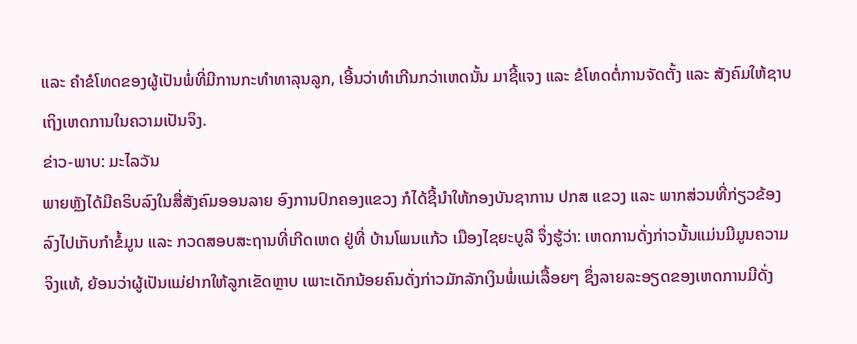ແລະ ຄໍາຂໍໂທດຂອງຜູ້ເປັນພໍ່ທີ່ມີການກະທໍາທາລຸນລູກ, ເອີ້ນວ່າທໍາເກີນກວ່າເຫດນັ້ນ ມາຊີ້ແຈງ ແລະ ຂໍໂທດຕໍ່ການຈັດຕັ້ງ ແລະ ສັງຄົມໃຫ້ຊາບເຖິງເຫດການໃນຄວາມເປັນຈິງ.
ຂ່າວ-ພາບ: ມະໄລວັນ
ພາຍຫຼັງໄດ້ມີຄຣິບລົງໃນສື່ສັງຄົມອອນລາຍ ອົງການປົກຄອງແຂວງ ກໍໄດ້ຊີ້ນໍາໃຫ້ກອງບັນຊາການ ປກສ ແຂວງ ແລະ ພາກສ່ວນທີ່ກ່ຽວຂ້ອງ ລົງໄປເກັບກໍາຂໍ້ມູນ ແລະ ກວດສອບສະຖານທີ່ເກີດເຫດ ຢູ່ທີ່ ບ້ານໂພນແກ້ວ ເມືອງໄຊຍະບູລີ ຈຶ່ງຮູ້ວ່າ: ເຫດການດັ່ງກ່າວນັ້ນແມ່ນມີມູນຄວາມຈິງແທ້, ຍ້ອນວ່າຜູ້ເປັນແມ່ຢາກໃຫ້ລູກເຂັດຫຼາບ ເພາະເດັກນ້ອຍຄົນດັ່ງກ່າວມັກລັກເງິນພໍ່ແມ່ເລື້ອຍໆ ຊຶ່ງລາຍລະອຽດຂອງເຫດການມີດັ່ງ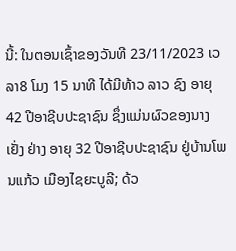ນີ້: ໃນຕອນເຊົ້າຂອງວັນທີ 23/11/2023 ເວລາ8 ໂມງ 15 ນາທີ ໄດ້ມີທ້າວ ລາວ ຊົງ ອາຍຸ 42 ປີອາຊີບປະຊາຊົນ ຊຶ່ງແມ່ນຜົວຂອງນາງ ເຢັ່ງ ຢ່າງ ອາຍຸ 32 ປີອາຊີບປະຊາຊົນ ຢູ່ບ້ານໂພນແກ້ວ ເມືອງໄຊຍະບູລີ; ດ້ວ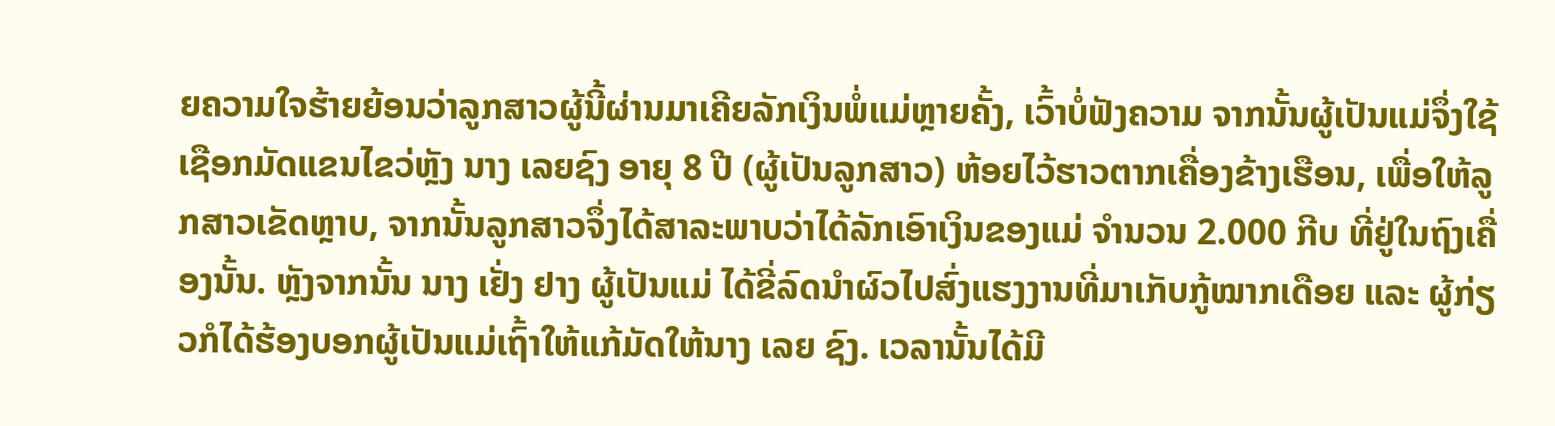ຍຄວາມໃຈຮ້າຍຍ້ອນວ່າລູກສາວຜູ້ນີ້ຜ່ານມາເຄີຍລັກເງິນພໍ່ແມ່ຫຼາຍຄັ້ງ, ເວົ້າບໍ່ຟັງຄວາມ ຈາກນັ້ນຜູ້ເປັນແມ່ຈຶ່ງໃຊ້ເຊືອກມັດແຂນໄຂວ່ຫຼັງ ນາງ ເລຍຊົງ ອາຍຸ 8 ປີ (ຜູ້ເປັນລູກສາວ) ຫ້ອຍໄວ້ຮາວຕາກເຄື່ອງຂ້າງເຮືອນ, ເພື່ອໃຫ້ລູກສາວເຂັດຫຼາບ, ຈາກນັ້ນລູກສາວຈຶ່ງໄດ້ສາລະພາບວ່າໄດ້ລັກເອົາເງິນຂອງແມ່ ຈໍານວນ 2.000 ກີບ ທີ່ຢູ່ໃນຖົງເຄື່ອງນັ້ນ. ຫຼັງຈາກນັ້ນ ນາງ ເຢັ່ງ ຢາງ ຜູ້ເປັນແມ່ ໄດ້ຂີ່ລົດນໍາຜົວໄປສົ່ງແຮງງານທີ່ມາເກັບກູ້ໝາກເດືອຍ ແລະ ຜູ້ກ່ຽວກໍໄດ້ຮ້ອງບອກຜູ້ເປັນແມ່ເຖົ້າໃຫ້ແກ້ມັດໃຫ້ນາງ ເລຍ ຊົງ. ເວລານັ້ນໄດ້ມີ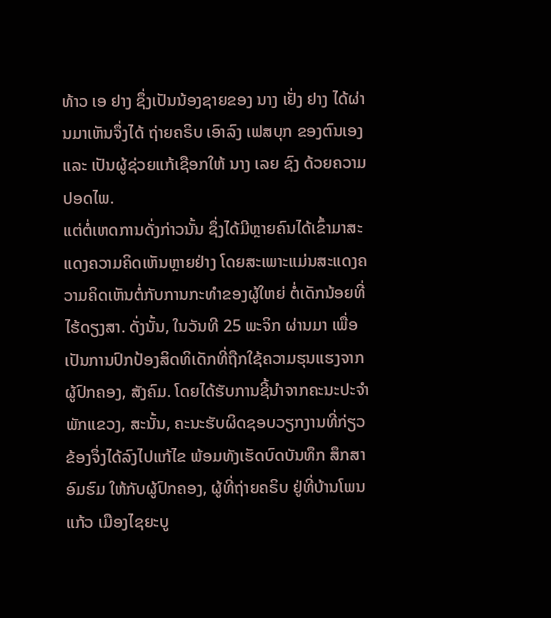ທ້າວ ເອ ຢາງ ຊຶ່ງເປັນນ້ອງຊາຍຂອງ ນາງ ເຢັ່ງ ຢາງ ໄດ້ຜ່ານມາເຫັນຈຶ່ງໄດ້ ຖ່າຍຄຣິບ ເອົາລົງ ເຟສບຸກ ຂອງຕົນເອງ ແລະ ເປັນຜູ້ຊ່ວຍແກ້ເຊືອກໃຫ້ ນາງ ເລຍ ຊົງ ດ້ວຍຄວາມປອດໄພ.
ແຕ່ຕໍ່ເຫດການດັ່ງກ່າວນັ້ນ ຊຶ່ງໄດ້ມີຫຼາຍຄົນໄດ້ເຂົ້າມາສະແດງຄວາມຄິດເຫັນຫຼາຍຢ່າງ ໂດຍສະເພາະແມ່ນສະແດງຄວາມຄິດເຫັນຕໍ່ກັບການກະທໍາຂອງຜູ້ໃຫຍ່ ຕໍ່ເດັກນ້ອຍທີ່ໄຮ້ດຽງສາ. ດັ່ງນັ້ນ, ໃນວັນທີ 25 ພະຈິກ ຜ່ານມາ ເພື່ອເປັນການປົກປ້ອງສິດທິເດັກທີ່ຖືກໃຊ້ຄວາມຮຸນແຮງຈາກ ຜູ້ປົກຄອງ, ສັງຄົມ. ໂດຍໄດ້ຮັບການຊີ້ນໍາຈາກຄະນະປະຈໍາພັກແຂວງ, ສະນັ້ນ, ຄະນະຮັບຜິດຊອບວຽກງານທີ່ກ່ຽວຂ້ອງຈຶ່ງໄດ້ລົງໄປແກ້ໄຂ ພ້ອມທັງເຮັດບົດບັນທຶກ ສຶກສາອົມຮົມ ໃຫ້ກັບຜູ້ປົກຄອງ, ຜູ້ທີ່ຖ່າຍຄຣິບ ຢູ່ທີ່ບ້ານໂພນແກ້ວ ເມືອງໄຊຍະບູ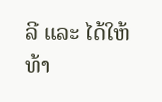ລີ ແລະ ໄດ້ໃຫ້ທ້າ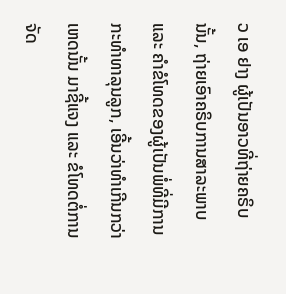ວ ເອ ຢາງ ຜູ້ເປັນອາວທີ່ຖ່າຍຄຣິບນັ້ນ, ຖ່າຍເອົາຄຣິບການສາລະພາບ ແລະ ຄໍາຂໍໂທດຂອງຜູ້ເປັນພໍ່ທີ່ມີການກະທໍາທາລຸນລູກ, ເອີ້ນວ່າທໍາເກີນກວ່າເຫດນັ້ນ ມາຊີ້ແຈງ ແລະ ຂໍໂທດຕໍ່ການຈັດ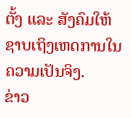ຕັ້ງ ແລະ ສັງຄົມໃຫ້ຊາບເຖິງເຫດການໃນຄວາມເປັນຈິງ.
ຂ່າວ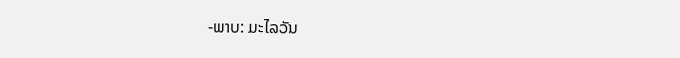-ພາບ: ມະໄລວັນ